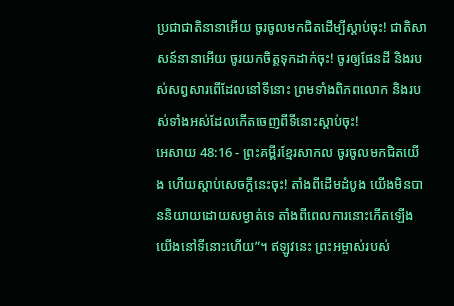ប្រជាជាតិនានាអើយ ចូរចូលមកជិតដើម្បីស្ដាប់ចុះ! ជាតិសាសន៍នានាអើយ ចូរយកចិត្តទុកដាក់ចុះ! ចូរឲ្យផែនដី និងរបស់សព្វសារពើដែលនៅទីនោះ ព្រមទាំងពិភពលោក និងរបស់ទាំងអស់ដែលកើតចេញពីទីនោះស្ដាប់ចុះ!
អេសាយ 48:16 - ព្រះគម្ពីរខ្មែរសាកល ចូរចូលមកជិតយើង ហើយស្ដាប់សេចក្ដីនេះចុះ! តាំងពីដើមដំបូង យើងមិនបាននិយាយដោយសម្ងាត់ទេ តាំងពីពេលការនោះកើតឡើង យើងនៅទីនោះហើយ”។ ឥឡូវនេះ ព្រះអម្ចាស់របស់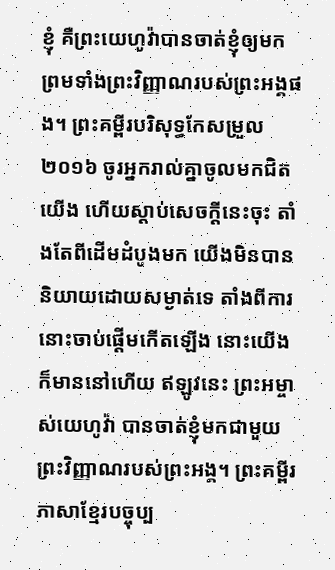ខ្ញុំ គឺព្រះយេហូវ៉ាបានចាត់ខ្ញុំឲ្យមក ព្រមទាំងព្រះវិញ្ញាណរបស់ព្រះអង្គផង។ ព្រះគម្ពីរបរិសុទ្ធកែសម្រួល ២០១៦ ចូរអ្នករាល់គ្នាចូលមកជិតយើង ហើយស្តាប់សេចក្ដីនេះចុះ តាំងតែពីដើមដំបូងមក យើងមិនបាននិយាយដោយសម្ងាត់ទេ តាំងពីការនោះចាប់ផ្តើមកើតឡើង នោះយើងក៏មាននៅហើយ ឥឡូវនេះ ព្រះអម្ចាស់យេហូវ៉ា បានចាត់ខ្ញុំមកជាមួយព្រះវិញ្ញាណរបស់ព្រះអង្គ។ ព្រះគម្ពីរភាសាខ្មែរបច្ចុប្ប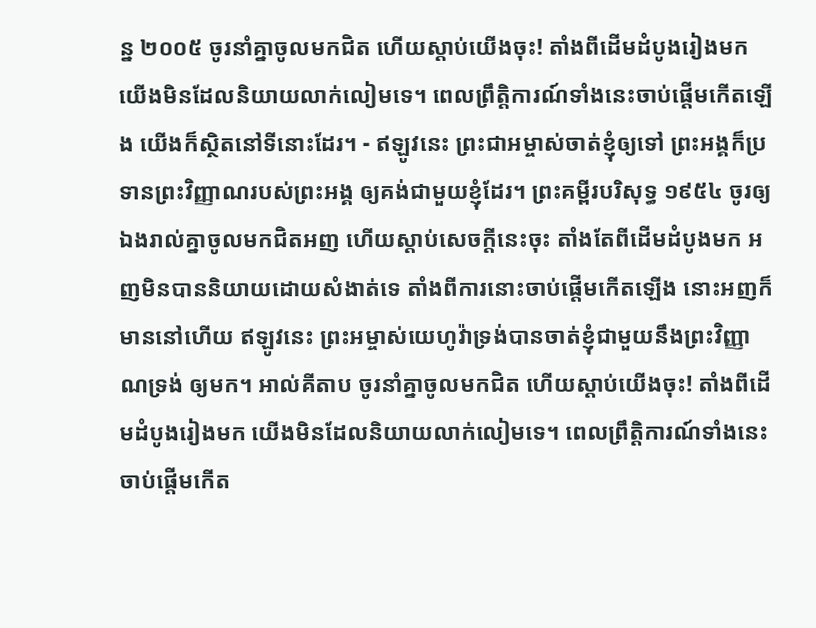ន្ន ២០០៥ ចូរនាំគ្នាចូលមកជិត ហើយស្ដាប់យើងចុះ! តាំងពីដើមដំបូងរៀងមក យើងមិនដែលនិយាយលាក់លៀមទេ។ ពេលព្រឹត្តិការណ៍ទាំងនេះចាប់ផ្ដើមកើតឡើង យើងក៏ស្ថិតនៅទីនោះដែរ។ - ឥឡូវនេះ ព្រះជាអម្ចាស់ចាត់ខ្ញុំឲ្យទៅ ព្រះអង្គក៏ប្រទានព្រះវិញ្ញាណរបស់ព្រះអង្គ ឲ្យគង់ជាមួយខ្ញុំដែរ។ ព្រះគម្ពីរបរិសុទ្ធ ១៩៥៤ ចូរឲ្យឯងរាល់គ្នាចូលមកជិតអញ ហើយស្តាប់សេចក្ដីនេះចុះ តាំងតែពីដើមដំបូងមក អញមិនបាននិយាយដោយសំងាត់ទេ តាំងពីការនោះចាប់ផ្តើមកើតឡើង នោះអញក៏មាននៅហើយ ឥឡូវនេះ ព្រះអម្ចាស់យេហូវ៉ាទ្រង់បានចាត់ខ្ញុំជាមួយនឹងព្រះវិញ្ញាណទ្រង់ ឲ្យមក។ អាល់គីតាប ចូរនាំគ្នាចូលមកជិត ហើយស្ដាប់យើងចុះ! តាំងពីដើមដំបូងរៀងមក យើងមិនដែលនិយាយលាក់លៀមទេ។ ពេលព្រឹត្តិការណ៍ទាំងនេះចាប់ផ្ដើមកើត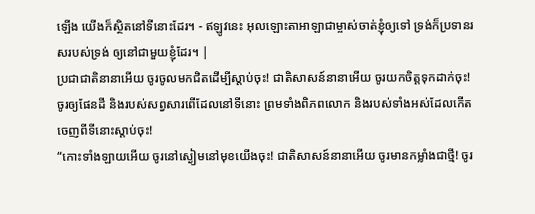ឡើង យើងក៏ស្ថិតនៅទីនោះដែរ។ - ឥឡូវនេះ អុលឡោះតាអាឡាជាម្ចាស់ចាត់ខ្ញុំឲ្យទៅ ទ្រង់ក៏ប្រទានរសរបស់ទ្រង់ ឲ្យនៅជាមួយខ្ញុំដែរ។ |
ប្រជាជាតិនានាអើយ ចូរចូលមកជិតដើម្បីស្ដាប់ចុះ! ជាតិសាសន៍នានាអើយ ចូរយកចិត្តទុកដាក់ចុះ! ចូរឲ្យផែនដី និងរបស់សព្វសារពើដែលនៅទីនោះ ព្រមទាំងពិភពលោក និងរបស់ទាំងអស់ដែលកើតចេញពីទីនោះស្ដាប់ចុះ!
“កោះទាំងឡាយអើយ ចូរនៅស្ងៀមនៅមុខយើងចុះ! ជាតិសាសន៍នានាអើយ ចូរមានកម្លាំងជាថ្មី! ចូរ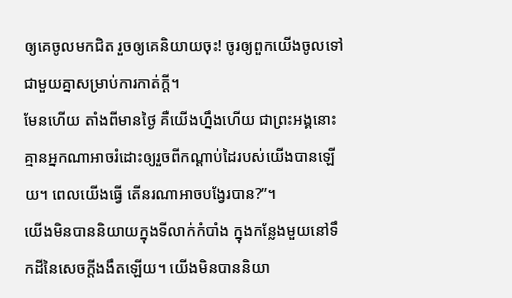ឲ្យគេចូលមកជិត រួចឲ្យគេនិយាយចុះ! ចូរឲ្យពួកយើងចូលទៅជាមួយគ្នាសម្រាប់ការកាត់ក្ដី។
មែនហើយ តាំងពីមានថ្ងៃ គឺយើងហ្នឹងហើយ ជាព្រះអង្គនោះ គ្មានអ្នកណាអាចរំដោះឲ្យរួចពីកណ្ដាប់ដៃរបស់យើងបានឡើយ។ ពេលយើងធ្វើ តើនរណាអាចបង្វែរបាន?”។
យើងមិនបាននិយាយក្នុងទីលាក់កំបាំង ក្នុងកន្លែងមួយនៅទឹកដីនៃសេចក្ដីងងឹតឡើយ។ យើងមិនបាននិយា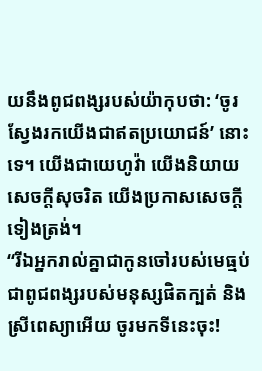យនឹងពូជពង្សរបស់យ៉ាកុបថា: ‘ចូរស្វែងរកយើងជាឥតប្រយោជន៍’ នោះទេ។ យើងជាយេហូវ៉ា យើងនិយាយសេចក្ដីសុចរិត យើងប្រកាសសេចក្ដីទៀងត្រង់។
“រីឯអ្នករាល់គ្នាជាកូនចៅរបស់មេធ្មប់ ជាពូជពង្សរបស់មនុស្សផិតក្បត់ និងស្រីពេស្យាអើយ ចូរមកទីនេះចុះ!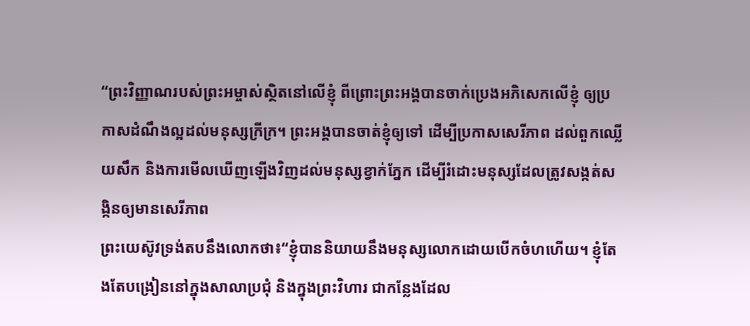“ព្រះវិញ្ញាណរបស់ព្រះអម្ចាស់ស្ថិតនៅលើខ្ញុំ ពីព្រោះព្រះអង្គបានចាក់ប្រេងអភិសេកលើខ្ញុំ ឲ្យប្រកាសដំណឹងល្អដល់មនុស្សក្រីក្រ។ ព្រះអង្គបានចាត់ខ្ញុំឲ្យទៅ ដើម្បីប្រកាសសេរីភាព ដល់ពួកឈ្លើយសឹក និងការមើលឃើញឡើងវិញដល់មនុស្សខ្វាក់ភ្នែក ដើម្បីរំដោះមនុស្សដែលត្រូវសង្កត់សង្កិនឲ្យមានសេរីភាព
ព្រះយេស៊ូវទ្រង់តបនឹងលោកថា៖“ខ្ញុំបាននិយាយនឹងមនុស្សលោកដោយបើកចំហហើយ។ ខ្ញុំតែងតែបង្រៀននៅក្នុងសាលាប្រជុំ និងក្នុងព្រះវិហារ ជាកន្លែងដែល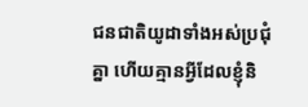ជនជាតិយូដាទាំងអស់ប្រជុំគ្នា ហើយគ្មានអ្វីដែលខ្ញុំនិ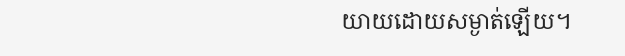យាយដោយសម្ងាត់ឡើយ។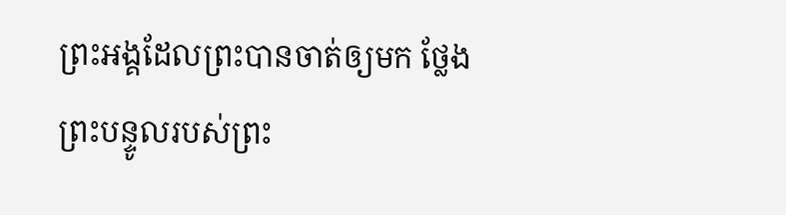ព្រះអង្គដែលព្រះបានចាត់ឲ្យមក ថ្លែងព្រះបន្ទូលរបស់ព្រះ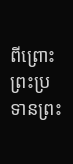ពីព្រោះព្រះប្រទានព្រះ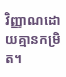វិញ្ញាណដោយគ្មានកម្រិត។